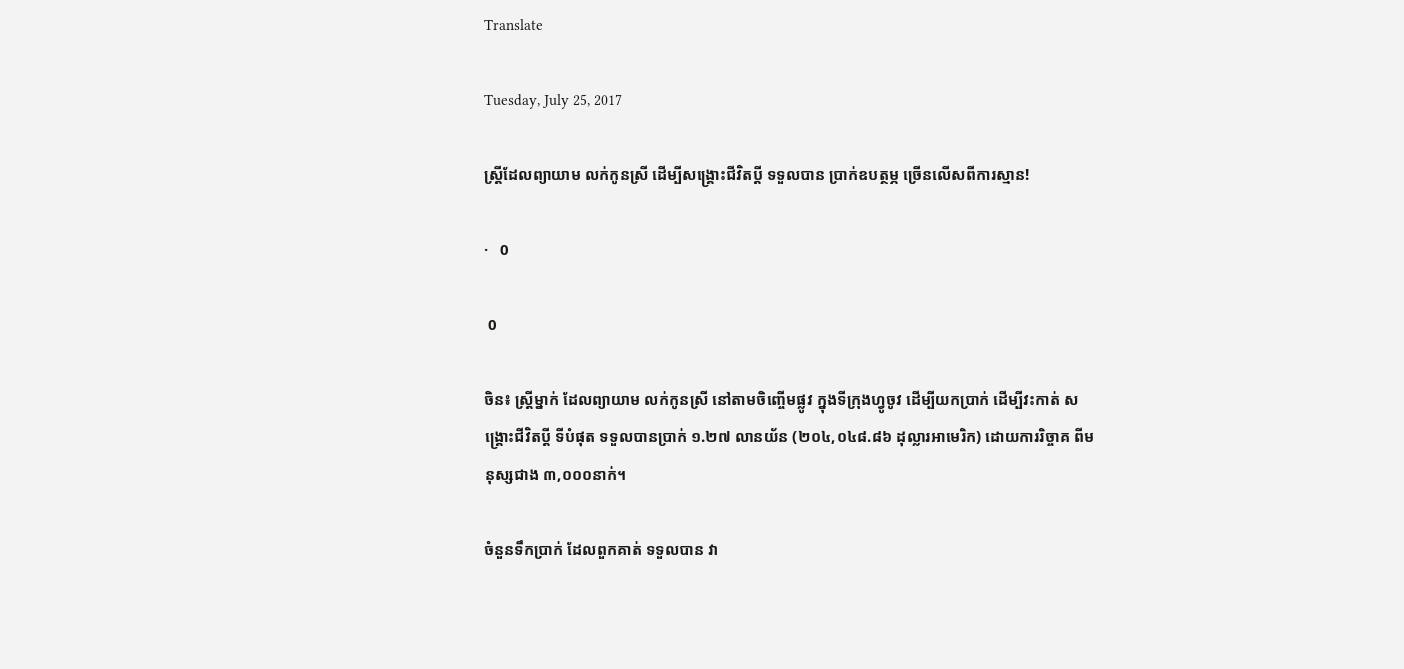Translate

Tuesday, July 25, 2017

ស្ត្រីដែលព្យាយាម លក់កូនស្រី ដើម្បីសង្គ្រោះជីវិតប្តី ទទួលបាន ប្រាក់ឧបត្ថម្ភ ច្រើនលើសពីការស្មាន!

·   0

 0

ចិន៖ ស្ត្រីម្នាក់ ដែលព្យាយាម លក់កូនស្រី នៅតាមចិញ្ចើមផ្លូវ ក្នុងទីក្រុងហ្វូចូវ ដើម្បីយកប្រាក់ ដើម្បីវះកាត់ សង្គ្រោះជីវិតប្តី ទីបំផុត ទទួលបានប្រាក់ ១.២៧ លានយ័ន (២០៤,០៤៨.៨៦ ដុល្លារអាមេរិក) ដោយការរិច្ចាគ ពីមនុស្សជាង ៣,០០០នាក់។

ចំនួនទឹកប្រាក់ ដែលពួកគាត់ ទទួលបាន វា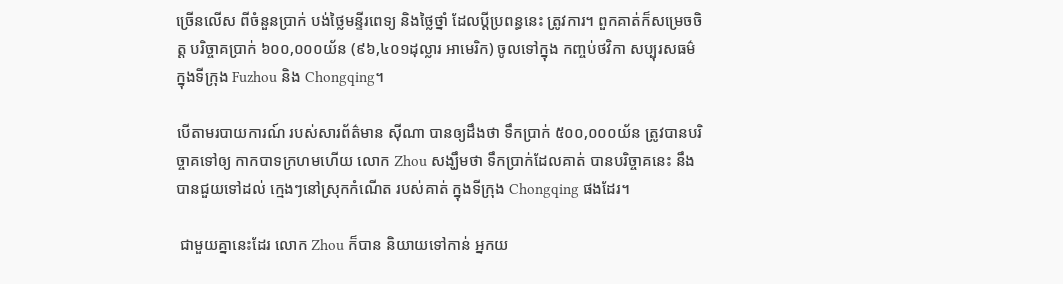ច្រើនលើស ពីចំនួនប្រាក់ បង់ថ្លៃមន្ទីរពេទ្យ និងថ្លៃថ្នាំ ដែលប្តីប្រពន្ធនេះ ត្រូវការ។ ពួកគាត់ក៏សម្រេចចិត្ត បរិច្ចាគប្រាក់ ៦០០,០០០យ័ន (៩៦,៤០១ដុល្លារ អាមេរិក) ចូលទៅក្នុង កញ្ចប់ថវិកា សប្បុរសធម៌ ក្នុងទីក្រុង Fuzhou និង Chongqing។

បើតាមរបាយការណ៍ របស់សារព័ត៌មាន ស៊ីណា បានឲ្យដឹងថា ទឹកប្រាក់ ៥០០,០០០យ័ន ត្រូវបានបរិច្ចាគទៅឲ្យ កាកបាទក្រហមហើយ លោក Zhou សង្ឃឹមថា ទឹកប្រាក់ដែលគាត់ បានបរិច្ចាគនេះ នឹងបានជួយទៅដល់ ក្មេងៗនៅស្រុកកំណើត របស់គាត់ ក្នុងទីក្រុង Chongqing ផងដែរ។

 ជាមួយគ្នានេះដែរ លោក Zhou ក៏បាន និយាយទៅកាន់ អ្នកយ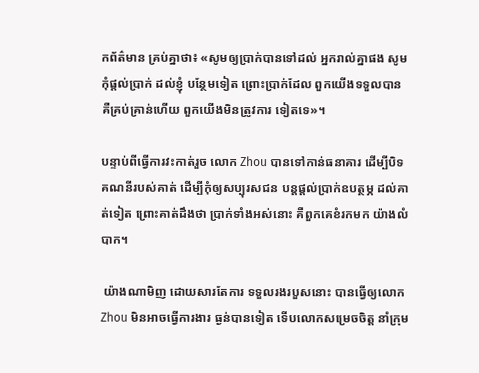កព័ត៌មាន គ្រប់គ្នាថា៖ «សូមឲ្យប្រាក់បានទៅដល់ អ្នករាល់គ្នាផង សូមកុំផ្តល់ប្រាក់ ដល់ខ្ញុំ បន្ថែមទៀត ព្រោះប្រាក់ដែល ពួកយើងទទួលបាន គឺគ្រប់គ្រាន់ហើយ ពួកយើងមិនត្រូវការ ទៀតទេ»។

បន្ទាប់ពីធ្វើការវះកាត់រួច លោក Zhou បានទៅកាន់ធនាគារ ដើម្បីបិទគណនីរបស់គាត់ ដើម្បីកុំឲ្យសប្បុរសជន បន្តផ្តល់ប្រាក់ឧបត្ថម្ភ ដល់គាត់ទៀត ព្រោះគាត់ដឹងថា ប្រាក់ទាំងអស់នោះ គឺពួកគេខំរកមក យ៉ាងលំបាក។

 យ៉ាងណាមិញ ដោយសារតែការ ទទួលរងរបួសនោះ បានធ្វើឲ្យលោក Zhou មិនអាចធ្វើការងារ ធ្ងន់បានទៀត ទើបលោកសម្រេចចិត្ត នាំក្រុម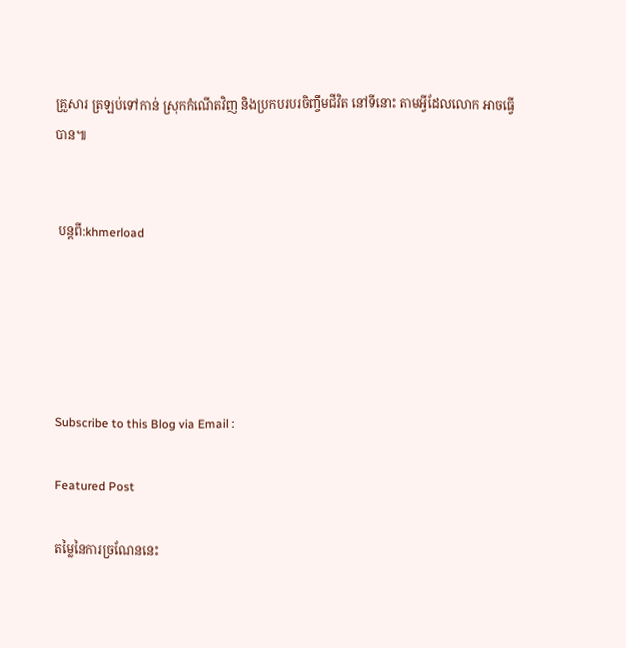គ្រួសារ ត្រឡប់ទៅកាន់ ស្រុកកំណើតវិញ និងប្រកបរបរចិញ្ចឹមជីវិត នៅទីនោះ តាមអ្វីដែលលោក អាចធ្វើបាន៕


 បន្តពី:khmerload





Subscribe to this Blog via Email :

Featured Post

តម្លៃនៃការច្រណែននេះ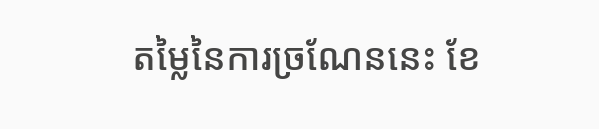តម្លៃនៃការច្រណែននេះ ខែ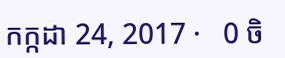កក្កដា 24, 2017 ·   0 ចិ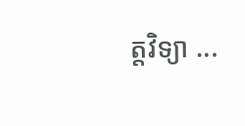ត្តវិទ្យា ...